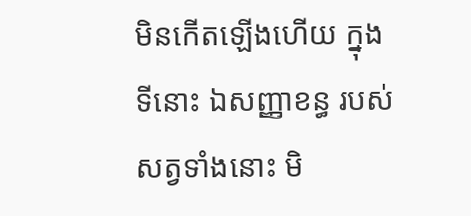មិនកើតឡើងហើយ ក្នុងទីនោះ ឯសញ្ញាខន្ធ របស់សត្វទាំងនោះ មិ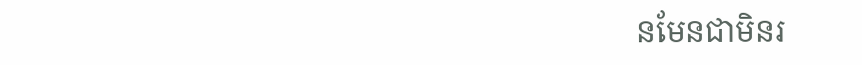នមែនជាមិនរ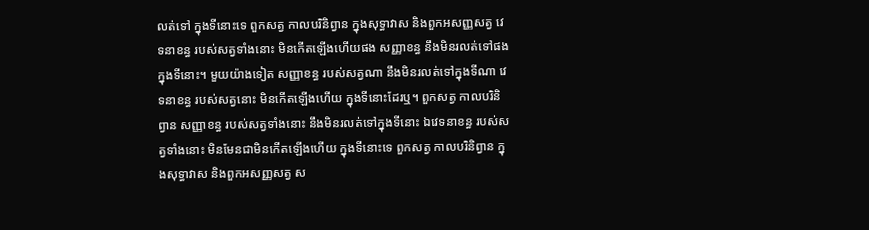លត់ទៅ ក្នុងទីនោះទេ ពួកសត្វ កាលបរិនិព្វាន ក្នុងសុទ្ធាវាស និងពួកអសញ្ញសត្វ វេទនាខន្ធ របស់សត្វទាំងនោះ មិនកើតឡើងហើយផង សញ្ញាខន្ធ នឹងមិនរលត់ទៅផង ក្នុងទីនោះ។ មួយយ៉ាងទៀត សញ្ញាខន្ធ របស់សត្វណា នឹងមិនរលត់ទៅក្នុងទីណា វេទនាខន្ធ របស់សត្វនោះ មិនកើតឡើងហើយ ក្នុងទីនោះដែរឬ។ ពួកសត្វ កាលបរិនិព្វាន សញ្ញាខន្ធ របស់សត្វទាំងនោះ នឹងមិនរលត់ទៅក្នុងទីនោះ ឯវេទនាខន្ធ របស់សត្វទាំងនោះ មិនមែនជាមិនកើតឡើងហើយ ក្នុងទីនោះទេ ពួកសត្វ កាលបរិនិព្វាន ក្នុងសុទ្ធាវាស និងពួកអសញ្ញសត្វ ស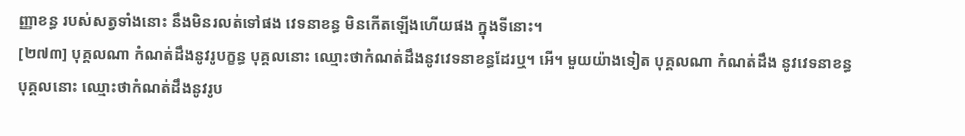ញ្ញាខន្ធ របស់សត្វទាំងនោះ នឹងមិនរលត់ទៅផង វេទនាខន្ធ មិនកើតឡើងហើយផង ក្នុងទីនោះ។
[២៧៣] បុគ្គលណា កំណត់ដឹងនូវរូបក្ខន្ធ បុគ្គលនោះ ឈ្មោះថាកំណត់ដឹងនូវវេទនាខន្ធដែរឬ។ អើ។ មួយយ៉ាងទៀត បុគ្គលណា កំណត់ដឹង នូវវេទនាខន្ធ បុគ្គលនោះ ឈ្មោះថាកំណត់ដឹងនូវរូប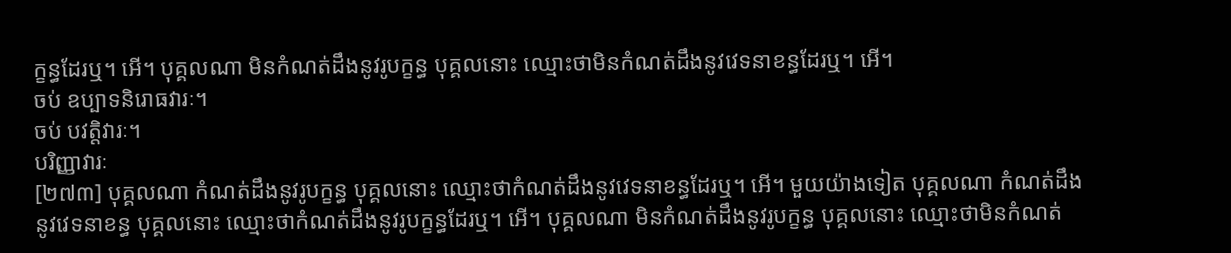ក្ខន្ធដែរឬ។ អើ។ បុគ្គលណា មិនកំណត់ដឹងនូវរូបក្ខន្ធ បុគ្គលនោះ ឈ្មោះថាមិនកំណត់ដឹងនូវវេទនាខន្ធដែរឬ។ អើ។
ចប់ ឧប្បាទនិរោធវារៈ។
ចប់ បវត្តិវារៈ។
បរិញ្ញាវារៈ
[២៧៣] បុគ្គលណា កំណត់ដឹងនូវរូបក្ខន្ធ បុគ្គលនោះ ឈ្មោះថាកំណត់ដឹងនូវវេទនាខន្ធដែរឬ។ អើ។ មួយយ៉ាងទៀត បុគ្គលណា កំណត់ដឹង នូវវេទនាខន្ធ បុគ្គលនោះ ឈ្មោះថាកំណត់ដឹងនូវរូបក្ខន្ធដែរឬ។ អើ។ បុគ្គលណា មិនកំណត់ដឹងនូវរូបក្ខន្ធ បុគ្គលនោះ ឈ្មោះថាមិនកំណត់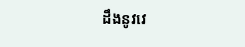ដឹងនូវវេ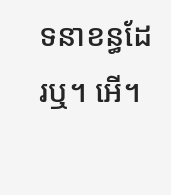ទនាខន្ធដែរឬ។ អើ។